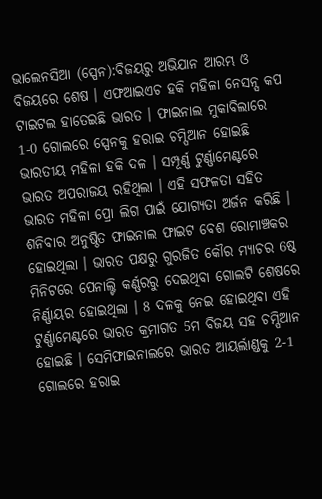ଭାଲେନସିଆ (ସ୍ପେନ):ବିଜୟରୁ ଅଭିଯାନ ଆରମ୍ଭ ଓ ବିଜୟରେ ଶେଷ । ଏଫଆଇଏଚ ହକି ମହିଳା ନେସନ୍ସ କପ ଟାଇଟଲ ହାତେଇଛି ଭାରତ । ଫାଇନାଲ ମୁକାବିଲାରେ 1-0 ଗୋଲରେ ସ୍ପେନକୁ ହରାଇ ଚମ୍ପିଆନ ହୋଇଛି ଭାରତୀୟ ମହିଳା ହକି ଦଳ । ସମ୍ପୂର୍ଣ୍ଣ ଟୁର୍ଣ୍ଣାମେଣ୍ଟରେ ଭାରତ ଅପରାଜୟ ରହିଥିଲା । ଏହି ସଫଳତା ସହିତ ଭାରତ ମହିଳା ପ୍ରୋ ଲିଗ ପାଇଁ ଯୋଗ୍ୟତା ଅର୍ଜନ କରିଛି ।
ଶନିବାର ଅନୁଷ୍ଠିତ ଫାଇନାଲ ଫାଇଟ ବେଶ ରୋମାଞ୍ଚକର ହୋଇଥିଲା । ଭାରତ ପକ୍ଷରୁ ଗୁରଜିତ କୌର ମ୍ୟାଚର 6ଷ୍ଠ ମିନିଟରେ ପେନାଲ୍ଟି କର୍ଣ୍ଣରରୁ ଦେଇଥିବା ଗୋଲଟି ଶେଷରେ ନିର୍ଣ୍ଣାୟର ହୋଇଥିଲା । 8 ଦଳକୁ ନେଇ ହୋଇଥିବା ଏହି ଟୁର୍ଣ୍ଣାମେଣ୍ଟରେ ଭାରତ କ୍ରମାଗତ 5ମ ବିଜୟ ସହ ଚମ୍ପିଆନ ହୋଇଛି । ସେମିଫାଇନାଲରେ ଭାରତ ଆୟର୍ଲାଣ୍ଡକୁ 2-1 ଗୋଲରେ ହରାଇ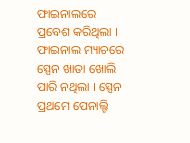ଫାଇନାଲରେ ପ୍ରବେଶ କରିଥିଲା । ଫାଇନାଲ ମ୍ୟାଚରେ ସ୍ପେନ ଖାତା ଖୋଲି ପାରି ନଥିଲା । ସ୍ପେନ ପ୍ରଥମେ ପେନାଲ୍ଟି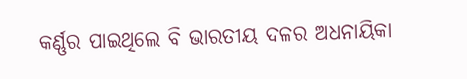କର୍ଣ୍ଣର ପାଇଥିଲେ ବି ଭାରତୀୟ ଦଳର ଅଧନାୟିକା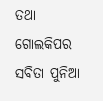ତଥା ଗୋଲକିପର ସବିତା ପୁନିଆ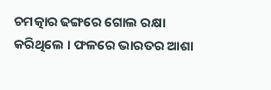ଚମତ୍କାର ଢଙ୍ଗରେ ଗୋଲ ରକ୍ଷା କରିଥିଲେ । ଫଳରେ ଭାରତର ଆଶା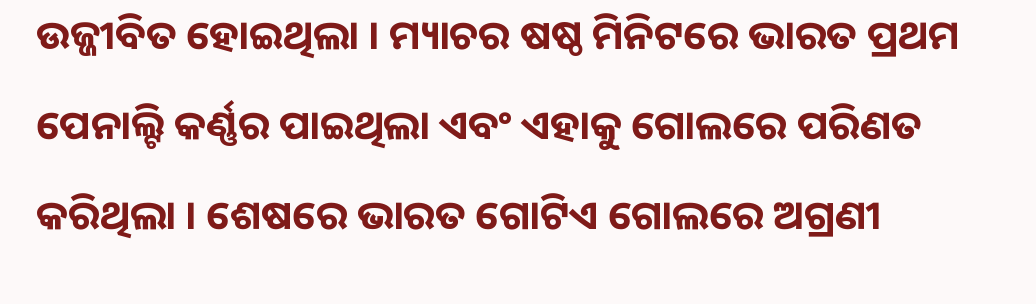ଉଜ୍ଜୀବିତ ହୋଇଥିଲା । ମ୍ୟାଚର ଷଷ୍ଠ ମିନିଟରେ ଭାରତ ପ୍ରଥମ ପେନାଲ୍ଟି କର୍ଣ୍ଣର ପାଇଥିଲା ଏବଂ ଏହାକୁ ଗୋଲରେ ପରିଣତ କରିଥିଲା । ଶେଷରେ ଭାରତ ଗୋଟିଏ ଗୋଲରେ ଅଗ୍ରଣୀ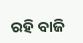ରହି ବାଜି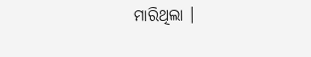ମାରିଥିଲା ।